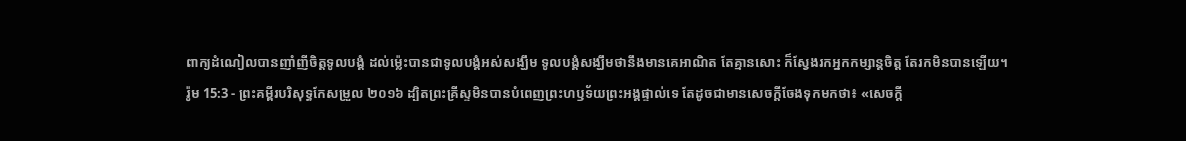ពាក្យដំណៀលបានញាំញីចិត្តទូលបង្គំ ដល់ម៉្លេះបានជាទូលបង្គំអស់សង្ឃឹម ទូលបង្គំសង្ឃឹមថានឹងមានគេអាណិត តែគ្មានសោះ ក៏ស្វែងរកអ្នកកម្សាន្តចិត្ត តែរកមិនបានឡើយ។
រ៉ូម 15:3 - ព្រះគម្ពីរបរិសុទ្ធកែសម្រួល ២០១៦ ដ្បិតព្រះគ្រីស្ទមិនបានបំពេញព្រះហឫទ័យព្រះអង្គផ្ទាល់ទេ តែដូចជាមានសេចក្តីចែងទុកមកថា៖ «សេចក្តី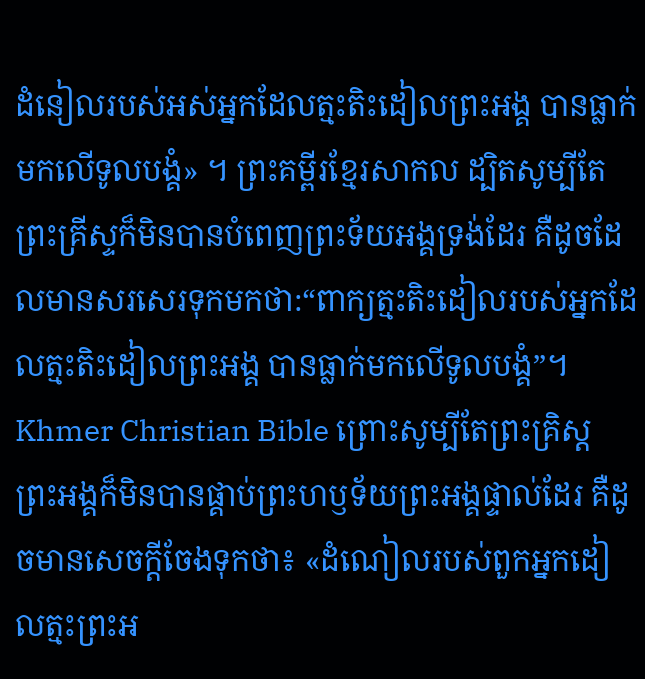ដំនៀលរបស់អស់អ្នកដែលត្មះតិះដៀលព្រះអង្គ បានធ្លាក់មកលើទូលបង្គំ» ។ ព្រះគម្ពីរខ្មែរសាកល ដ្បិតសូម្បីតែព្រះគ្រីស្ទក៏មិនបានបំពេញព្រះទ័យអង្គទ្រង់ដែរ គឺដូចដែលមានសរសេរទុកមកថា:“ពាក្យត្មះតិះដៀលរបស់អ្នកដែលត្មះតិះដៀលព្រះអង្គ បានធ្លាក់មកលើទូលបង្គំ”។ Khmer Christian Bible ព្រោះសូម្បីតែព្រះគ្រិស្ដ ព្រះអង្គក៏មិនបានផ្គាប់ព្រះហឫទ័យព្រះអង្គផ្ទាល់ដែរ គឺដូចមានសេចក្ដីចែងទុកថា៖ «ដំណៀលរបស់ពួកអ្នកដៀលត្មះព្រះអ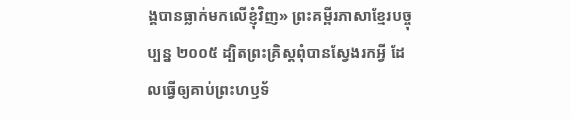ង្គបានធ្លាក់មកលើខ្ញុំវិញ» ព្រះគម្ពីរភាសាខ្មែរបច្ចុប្បន្ន ២០០៥ ដ្បិតព្រះគ្រិស្តពុំបានស្វែងរកអ្វី ដែលធ្វើឲ្យគាប់ព្រះហឫទ័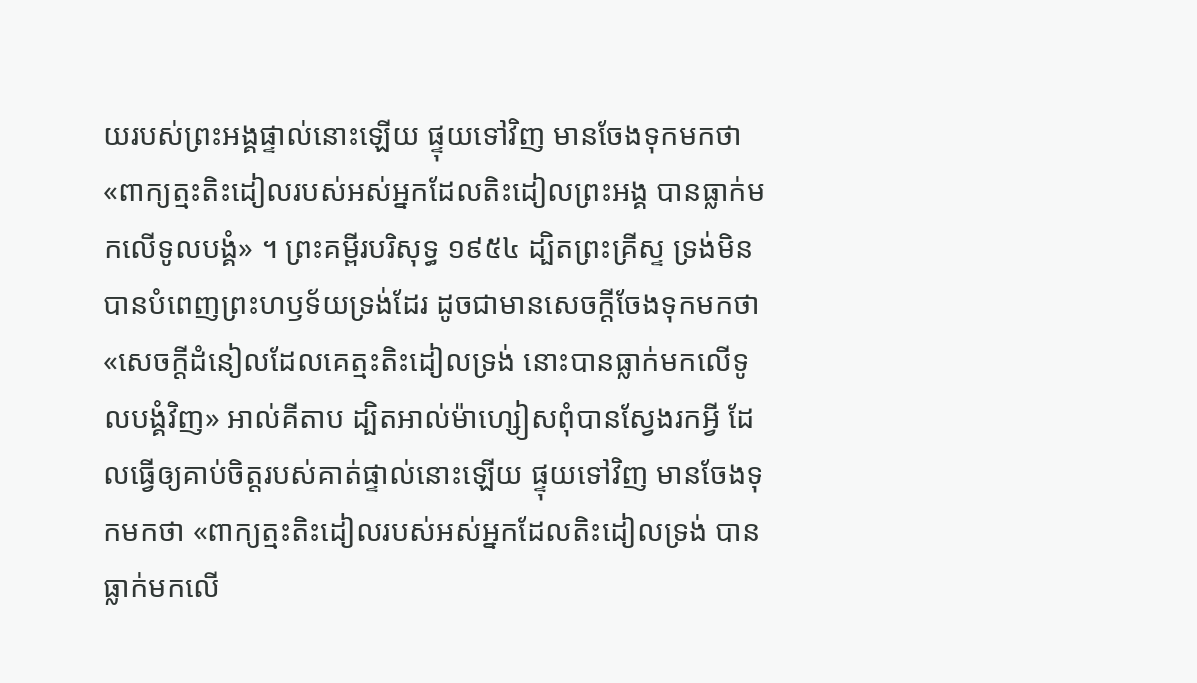យរបស់ព្រះអង្គផ្ទាល់នោះឡើយ ផ្ទុយទៅវិញ មានចែងទុកមកថា «ពាក្យត្មះតិះដៀលរបស់អស់អ្នកដែលតិះដៀលព្រះអង្គ បានធ្លាក់មកលើទូលបង្គំ» ។ ព្រះគម្ពីរបរិសុទ្ធ ១៩៥៤ ដ្បិតព្រះគ្រីស្ទ ទ្រង់មិនបានបំពេញព្រះហឫទ័យទ្រង់ដែរ ដូចជាមានសេចក្ដីចែងទុកមកថា «សេចក្ដីដំនៀលដែលគេត្មះតិះដៀលទ្រង់ នោះបានធ្លាក់មកលើទូលបង្គំវិញ» អាល់គីតាប ដ្បិតអាល់ម៉ាហ្សៀសពុំបានស្វែងរកអ្វី ដែលធ្វើឲ្យគាប់ចិត្តរបស់គាត់ផ្ទាល់នោះឡើយ ផ្ទុយទៅវិញ មានចែងទុកមកថា «ពាក្យត្មះតិះដៀលរបស់អស់អ្នកដែលតិះដៀលទ្រង់ បានធ្លាក់មកលើ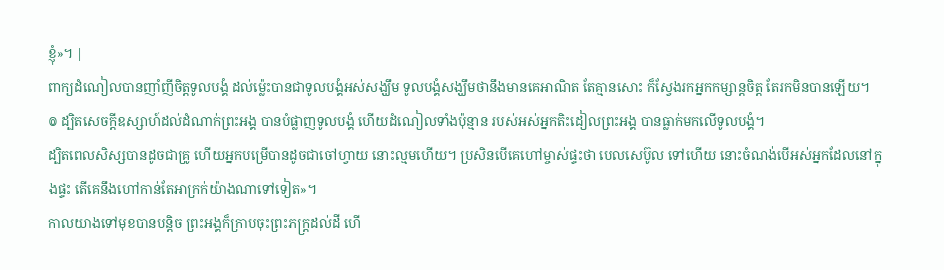ខ្ញុំ»។ |
ពាក្យដំណៀលបានញាំញីចិត្តទូលបង្គំ ដល់ម៉្លេះបានជាទូលបង្គំអស់សង្ឃឹម ទូលបង្គំសង្ឃឹមថានឹងមានគេអាណិត តែគ្មានសោះ ក៏ស្វែងរកអ្នកកម្សាន្តចិត្ត តែរកមិនបានឡើយ។
៙ ដ្បិតសេចក្ដីឧស្សាហ៍ដល់ដំណាក់ព្រះអង្គ បានបំផ្លាញទូលបង្គំ ហើយដំណៀលទាំងប៉ុន្មាន របស់អស់អ្នកតិះដៀលព្រះអង្គ បានធ្លាក់មកលើទូលបង្គំ។
ដ្បិតពេលសិស្សបានដូចជាគ្រូ ហើយអ្នកបម្រើបានដូចជាចៅហ្វាយ នោះល្មមហើយ។ ប្រសិនបើគេហៅម្ចាស់ផ្ទះថា បេលសេប៊ូល ទៅហើយ នោះចំណង់បើអស់អ្នកដែលនៅក្នុងផ្ទះ តើគេនឹងហៅកាន់តែអាក្រក់យ៉ាងណាទៅទៀត»។
កាលយាងទៅមុខបានបន្តិច ព្រះអង្គក៏ក្រាបចុះព្រះភក្ត្រដល់ដី ហើ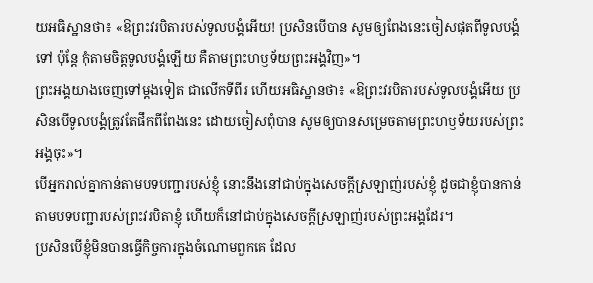យអធិស្ឋានថា៖ «ឱព្រះវរបិតារបស់ទូលបង្គំអើយ! ប្រសិនបើបាន សូមឲ្យពែងនេះចៀសផុតពីទូលបង្គំទៅ ប៉ុន្តែ កុំតាមចិត្តទូលបង្គំឡើយ គឺតាមព្រះហឫទ័យព្រះអង្គវិញ»។
ព្រះអង្គយាងចេញទៅម្តងទៀត ជាលើកទីពីរ ហើយអធិស្ឋានថា៖ «ឱព្រះវរបិតារបស់ទូលបង្គំអើយ ប្រសិនបើទូលបង្គំត្រូវតែផឹកពីពែងនេះ ដោយចៀសពុំបាន សូមឲ្យបានសម្រេចតាមព្រះហឫទ័យរបស់ព្រះអង្គចុះ»។
បើអ្នករាល់គ្នាកាន់តាមបទបញ្ជារបស់ខ្ញុំ នោះនឹងនៅជាប់ក្នុងសេចក្តីស្រឡាញ់របស់ខ្ញុំ ដូចជាខ្ញុំបានកាន់តាមបទបញ្ជារបស់ព្រះវរបិតាខ្ញុំ ហើយក៏នៅជាប់ក្នុងសេចក្តីស្រឡាញ់របស់ព្រះអង្គដែរ។
ប្រសិនបើខ្ញុំមិនបានធ្វើកិច្ចការក្នុងចំណោមពួកគេ ដែល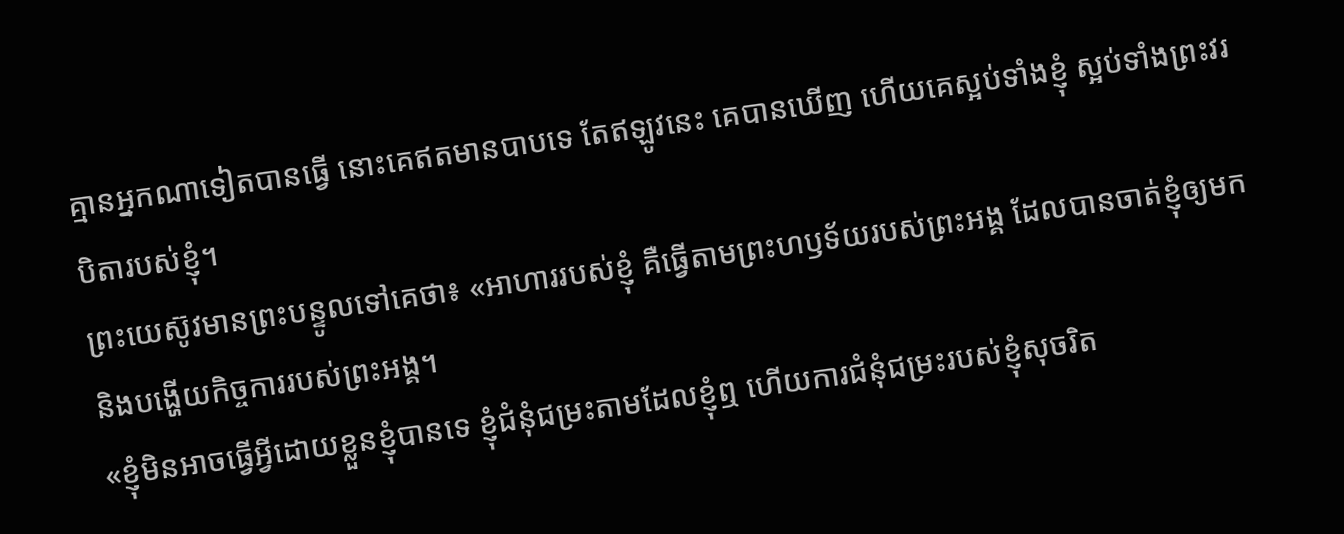គ្មានអ្នកណាទៀតបានធ្វើ នោះគេឥតមានបាបទេ តែឥឡូវនេះ គេបានឃើញ ហើយគេស្អប់ទាំងខ្ញុំ ស្អប់ទាំងព្រះវរបិតារបស់ខ្ញុំ។
ព្រះយេស៊ូវមានព្រះបន្ទូលទៅគេថា៖ «អាហាររបស់ខ្ញុំ គឺធ្វើតាមព្រះហឫទ័យរបស់ព្រះអង្គ ដែលបានចាត់ខ្ញុំឲ្យមក និងបង្ហើយកិច្ចការរបស់ព្រះអង្គ។
«ខ្ញុំមិនអាចធ្វើអ្វីដោយខ្លួនខ្ញុំបានទេ ខ្ញុំជំនុំជម្រះតាមដែលខ្ញុំឮ ហើយការជំនុំជម្រះរបស់ខ្ញុំសុចរិត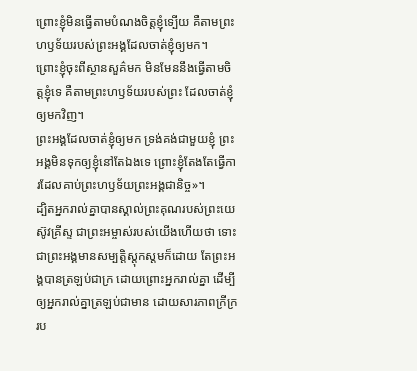ព្រោះខ្ញុំមិនធ្វើតាមបំណងចិត្តខ្ញុំទ្បើយ គឺតាមព្រះហឫទ័យរបស់ព្រះអង្គដែលចាត់ខ្ញុំឲ្យមក។
ព្រោះខ្ញុំចុះពីស្ថានសួគ៌មក មិនមែននឹងធ្វើតាមចិត្តខ្ញុំទេ គឺតាមព្រះហឫទ័យរបស់ព្រះ ដែលចាត់ខ្ញុំឲ្យមកវិញ។
ព្រះអង្គដែលចាត់ខ្ញុំឲ្យមក ទ្រង់គង់ជាមួយខ្ញុំ ព្រះអង្គមិនទុកឲ្យខ្ញុំនៅតែឯងទេ ព្រោះខ្ញុំតែងតែធ្វើការដែលគាប់ព្រះហឫទ័យព្រះអង្គជានិច្ច»។
ដ្បិតអ្នករាល់គ្នាបានស្គាល់ព្រះគុណរបស់ព្រះយេស៊ូវគ្រីស្ទ ជាព្រះអម្ចាស់របស់យើងហើយថា ទោះជាព្រះអង្គមានសម្បត្តិស្ដុកស្តមក៏ដោយ តែព្រះអង្គបានត្រឡប់ជាក្រ ដោយព្រោះអ្នករាល់គ្នា ដើម្បីឲ្យអ្នករាល់គ្នាត្រឡប់ជាមាន ដោយសារភាពក្រីក្ររប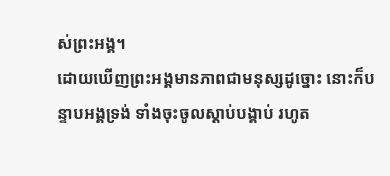ស់ព្រះអង្គ។
ដោយឃើញព្រះអង្គមានភាពជាមនុស្សដូច្នោះ នោះក៏បន្ទាបអង្គទ្រង់ ទាំងចុះចូលស្តាប់បង្គាប់ រហូត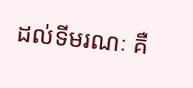ដល់ទីមរណៈ គឺ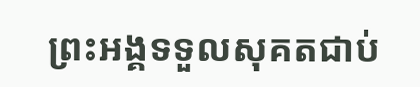ព្រះអង្គទទួលសុគតជាប់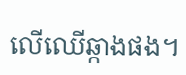លើឈើឆ្កាងផង។